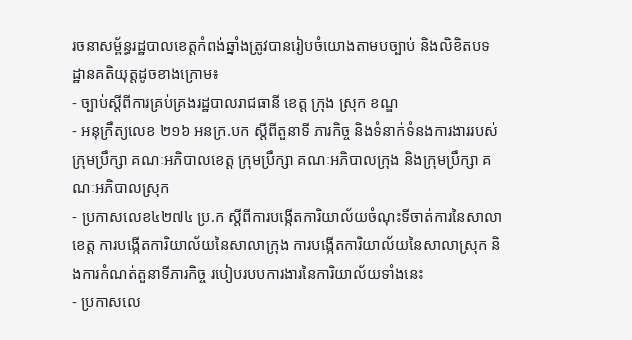រចនាសម្ព័ន្ធរដ្ឋបាលខេត្តកំពង់ឆ្នាំងត្រូវបានរៀបចំយោងតាមបច្បាប់ និងលិខិតបទដ្ឋានគតិយុត្តដូចខាងក្រោម៖
- ច្បាប់ស្ដីពីការគ្រប់គ្រងរដ្ឋបាលរាជធានី ខេត្ត ក្រុង ស្រុក ខណ្ឌ
- អនុក្រឹត្យលេខ ២១៦ អនក្រ.បក ស្ដីពីតួនាទី ភារកិច្ច និងទំនាក់ទំនងការងាររបស់ក្រុមប្រឹក្សា គណៈអភិបាលខេត្ត ក្រុមប្រឹក្សា គណៈអភិបាលក្រុង និងក្រុមប្រឹក្សា គណៈអភិបាលស្រុក
- ប្រកាសលេខ៤២៧៤ ប្រ.ក ស្តីពីការបង្កើតការិយាល័យចំណុះទីចាត់ការនៃសាលាខេត្ត ការបង្កើតការិយាល័យនៃសាលាក្រុង ការបង្កើតការិយាល័យនៃសាលាស្រុក និងការកំណត់តួនាទីភារកិច្ច របៀបរបបការងារនៃការិយាល័យទាំងនេះ
- ប្រកាសលេ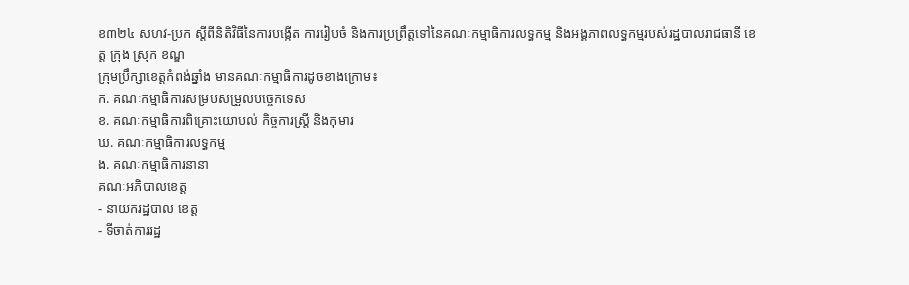ខ៣២៤ សហវ-ប្រក ស្តីពីនិតិវិធីនៃការបង្កើត ការរៀបចំ និងការប្រព្រឹត្តទៅនៃគណៈកម្មាធិការលទ្ធកម្ម និងអង្គភាពលទ្ធកម្មរបស់រដ្ឋបាលរាជធានី ខេត្ត ក្រុង ស្រុក ខណ្ឌ
ក្រុមប្រឹក្សាខេត្តកំពង់ឆ្នាំង មានគណៈកម្មាធិការដូចខាងក្រោម៖
ក. គណៈកម្មាធិការសម្របសម្រួលបច្ចេកទេស
ខ. គណៈកម្មាធិការពិគ្រោះយោបល់ កិច្ចការស្រ្តី និងកុមារ
ឃ. គណៈកម្មាធិការលទ្ធកម្ម
ង. គណៈកម្មាធិការនានា
គណៈអភិបាលខេត្ត
- នាយករដ្ឋបាល ខេត្ត
- ទីចាត់ការរដ្ឋ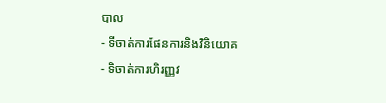បាល
- ទីចាត់ការផែនការនិងវិនិយោគ
- ទិចាត់ការហិរញ្ញវ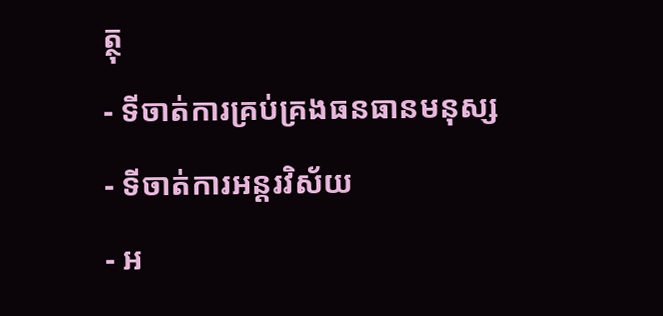ត្ថុ
- ទីចាត់ការគ្រប់គ្រងធនធានមនុស្ស
- ទីចាត់ការអន្តរវិស័យ
- អ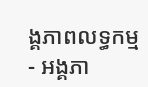ង្គភាពលទ្ធកម្ម
- អង្គភា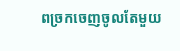ពច្រកចេញចូលតែមួយ